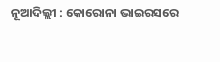ନୂଆଦିଲ୍ଲୀ : କୋରୋନା ଭାଇରସରେ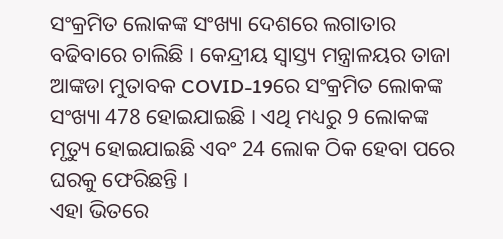ସଂକ୍ରମିତ ଲୋକଙ୍କ ସଂଖ୍ୟା ଦେଶରେ ଲଗାତାର ବଢିବାରେ ଚାଲିଛି । କେନ୍ଦ୍ରୀୟ ସ୍ଵାସ୍ତ୍ୟ ମନ୍ତ୍ରାଳୟର ତାଜା ଆଙ୍କଡା ମୁତାବକ COVID-19ରେ ସଂକ୍ରମିତ ଲୋକଙ୍କ ସଂଖ୍ୟା 478 ହୋଇଯାଇଛି । ଏଥି ମଧ୍ୟରୁ 9 ଲୋକଙ୍କ ମୃତ୍ୟୁ ହୋଇଯାଇଛି ଏବଂ 24 ଲୋକ ଠିକ ହେବା ପରେ ଘରକୁ ଫେରିଛନ୍ତି ।
ଏହା ଭିତରେ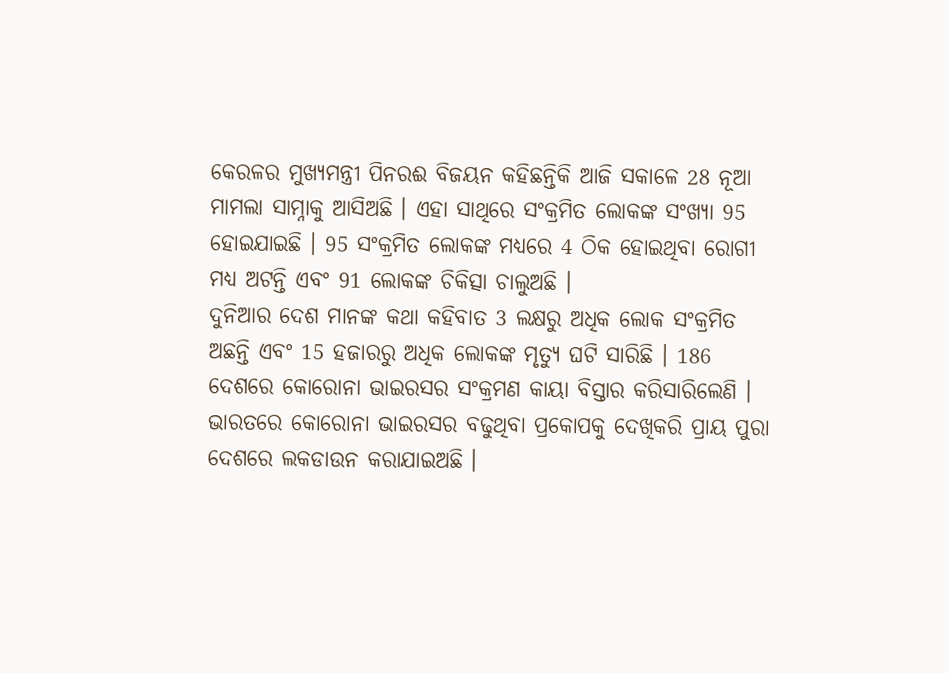କେରଳର ମୁଖ୍ୟମନ୍ତ୍ରୀ ପିନରଈ ବିଜୟନ କହିଛନ୍ତିକି ଆଜି ସକାଳେ 28 ନୂଆ ମାମଲା ସାମ୍ନାକୁ ଆସିଅଛି । ଏହା ସାଥିରେ ସଂକ୍ରମିତ ଲୋକଙ୍କ ସଂଖ୍ୟା 95 ହୋଇଯାଇଛି । 95 ସଂକ୍ରମିତ ଲୋକଙ୍କ ମଧ୍ୟରେ 4 ଠିକ ହୋଇଥିବା ରୋଗୀ ମଧ୍ୟ ଅଟନ୍ତି ଏବଂ 91 ଲୋକଙ୍କ ଚିକିତ୍ସା ଚାଲୁଅଛି ।
ଦୁନିଆର ଦେଶ ମାନଙ୍କ କଥା କହିବାତ 3 ଲକ୍ଷରୁ ଅଧିକ ଲୋକ ସଂକ୍ରମିତ ଅଛନ୍ତି ଏବଂ 15 ହଜାରରୁ ଅଧିକ ଲୋକଙ୍କ ମୃତ୍ୟୁ ଘଟି ସାରିଛି । 186 ଦେଶରେ କୋରୋନା ଭାଇରସର ସଂକ୍ରମଣ କାୟା ବିସ୍ତାର କରିସାରିଲେଣି ।
ଭାରତରେ କୋରୋନା ଭାଇରସର ବଢୁଥିବା ପ୍ରକୋପକୁ ଦେଖିକରି ପ୍ରାୟ ପୁରା ଦେଶରେ ଲକଡାଉନ କରାଯାଇଅଛି ।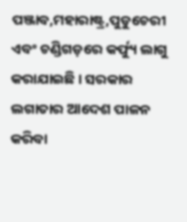ପଞ୍ଜାବ,ମହାରାଷ୍ଟ୍ର,ପୁଡୁଚେରୀ ଏବଂ ଚଣ୍ଡିଗଡ଼ରେ କର୍ଫ୍ୟୁ ଲାଗୁ କରାଯାଇଛି । ସରକାର ଲଗାତାର ଆଦେଶ ପାଳନ କରିବା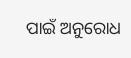ପାଇଁ ଅନୁରୋଧ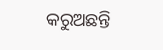କରୁଅଛନ୍ତି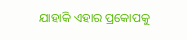ଯାହାକି ଏହାର ପ୍ରକୋପକୁ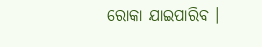ରୋକା ଯାଇପାରିବ ।